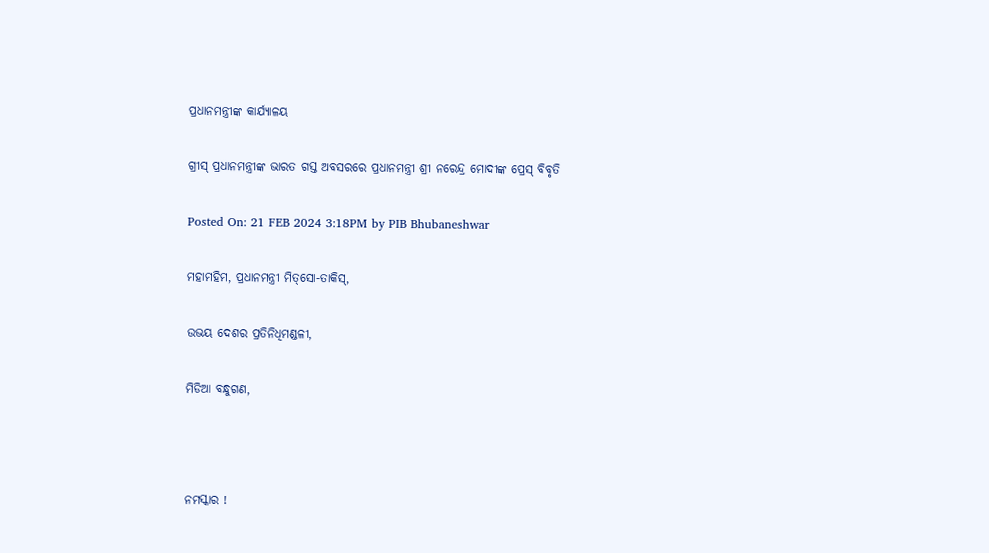ପ୍ରଧାନମନ୍ତ୍ରୀଙ୍କ କାର୍ଯ୍ୟାଳୟ

ଗ୍ରୀସ୍ ପ୍ରଧାନମନ୍ତ୍ରୀଙ୍କ ଭାରତ ଗସ୍ତ ଅବସରରେ ପ୍ରଧାନମନ୍ତ୍ରୀ ଶ୍ରୀ ନରେନ୍ଦ୍ର ମୋଦୀଙ୍କ ପ୍ରେସ୍ ବିବୃତି

Posted On: 21 FEB 2024 3:18PM by PIB Bhubaneshwar

ମହାମହିମ, ପ୍ରଧାନମନ୍ତ୍ରୀ ମିତ୍‌ସୋ-ତାକିସ୍,

ଉଭୟ ଦେଶର ପ୍ରତିନିଧିମଣ୍ଡଳୀ,

ମିଡିଆ ବନ୍ଧୁଗଣ,



ନମସ୍କାର !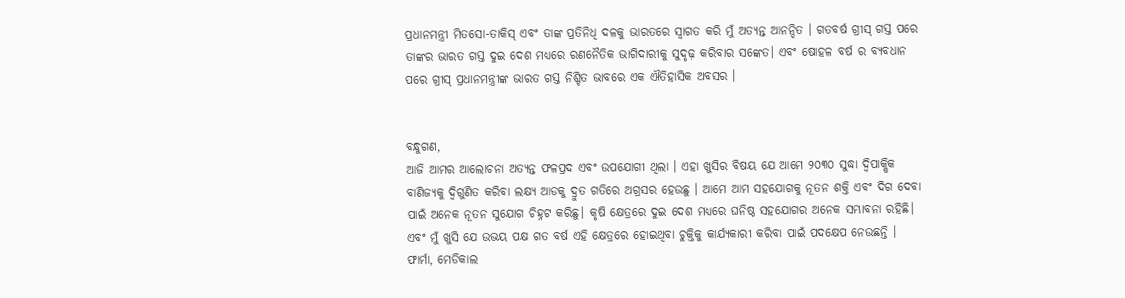ପ୍ରଧାନମନ୍ତ୍ରୀ ମିତସୋ-ତାକିସ୍ ଏବଂ ତାଙ୍କ ପ୍ରତିନିଧି ଦଳକୁ ଭାରତରେ ସ୍ୱାଗତ କରି ମୁଁ ଅତ୍ୟନ୍ତ ଆନନ୍ଦିତ । ଗତବର୍ଷ ଗ୍ରୀସ୍ ଗସ୍ତ ପରେ ତାଙ୍କର ଭାରତ ଗସ୍ତ ଦୁଇ ଦେଶ ମଧ୍ୟରେ ରଣନୈତିକ ଭାଗିଦାରୀକୁ ସୁଦୃଢ଼ କରିବାର ସଙ୍କେତ। ଏବଂ ଷୋହଳ ବର୍ଷ ର ବ୍ୟବଧାନ ପରେ ଗ୍ରୀସ୍ ପ୍ରଧାନମନ୍ତ୍ରୀଙ୍କ ଭାରତ ଗସ୍ତ ନିଶ୍ଚିତ ଭାବରେ ଏକ ଐତିହାସିକ ଅବସର ।


ବନ୍ଧୁଗଣ,
ଆଜି ଆମର ଆଲୋଚନା ଅତ୍ୟନ୍ତ ଫଳପ୍ରଦ ଏବଂ ଉପଯୋଗୀ ଥିଲା । ଏହା ଖୁସିର ବିଷୟ ଯେ ଆମେ ୨୦୩୦ ସୁଦ୍ଧା ଦ୍ୱିପାକ୍ଷିକ ବାଣିଜ୍ୟକୁ ଦ୍ୱିଗୁଣିତ କରିବା ଲକ୍ଷ୍ୟ ଆଡକୁ ଦ୍ରୁତ ଗତିରେ ଅଗ୍ରସର ହେଉଛୁ । ଆମେ ଆମ ସହଯୋଗକୁ ନୂତନ ଶକ୍ତି ଏବଂ ଦିଗ ଦେବା ପାଇଁ ଅନେକ ନୂତନ ସୁଯୋଗ ଚିହ୍ନଟ କରିଛୁ। କୃଷି କ୍ଷେତ୍ରରେ ଦୁଇ ଦେଶ ମଧ୍ୟରେ ଘନିଷ୍ଠ ସହଯୋଗର ଅନେକ ସମ୍ଭାବନା ରହିଛି। ଏବଂ ମୁଁ ଖୁସି ଯେ ଉଭୟ ପକ୍ଷ ଗତ ବର୍ଷ ଏହି କ୍ଷେତ୍ରରେ ହୋଇଥିବା ଚୁକ୍ତିକୁ କାର୍ଯ୍ୟକାରୀ କରିବା ପାଇଁ ପଦକ୍ଷେପ ନେଉଛନ୍ତି । ଫାର୍ମା, ମେଡିକାଲ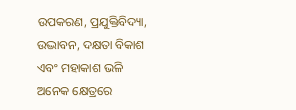ଉପକରଣ, ପ୍ରଯୁକ୍ତିବିଦ୍ୟା, ଉଦ୍ଭାବନ, ଦକ୍ଷତା ବିକାଶ ଏବଂ ମହାକାଶ ଭଳି ଅନେକ କ୍ଷେତ୍ରରେ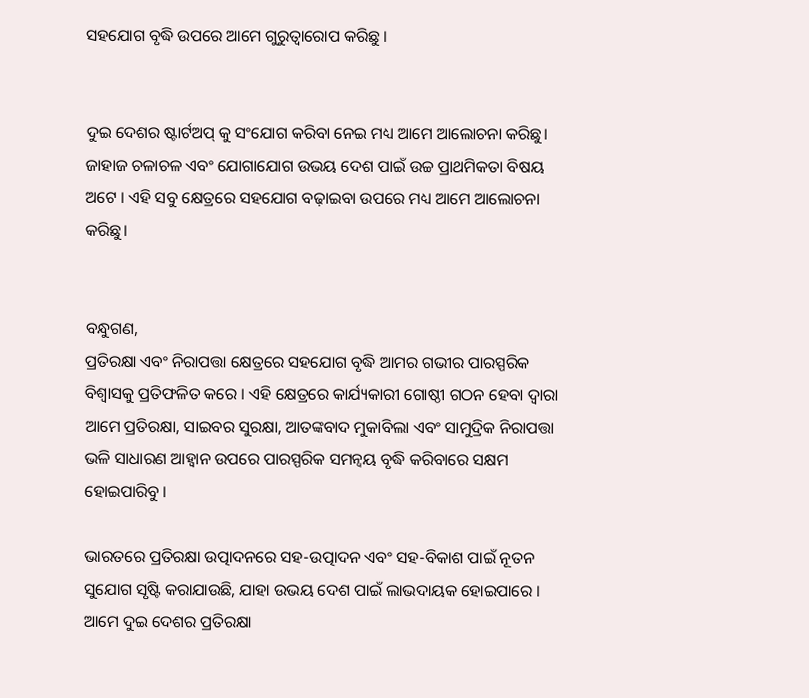ସହଯୋଗ ବୃଦ୍ଧି ଉପରେ ଆମେ ଗୁରୁତ୍ୱାରୋପ କରିଛୁ ।


ଦୁଇ ଦେଶର ଷ୍ଟାର୍ଟଅପ୍ କୁ ସଂଯୋଗ କରିବା ନେଇ ମଧ୍ୟ ଆମେ ଆଲୋଚନା କରିଛୁ। ଜାହାଜ ଚଳାଚଳ ଏବଂ ଯୋଗାଯୋଗ ଉଭୟ ଦେଶ ପାଇଁ ଉଚ୍ଚ ପ୍ରାଥମିକତା ବିଷୟ ଅଟେ । ଏହି ସବୁ କ୍ଷେତ୍ରରେ ସହଯୋଗ ବଢ଼ାଇବା ଉପରେ ମଧ୍ୟ ଆମେ ଆଲୋଚନା କରିଛୁ।


ବନ୍ଧୁଗଣ,
ପ୍ରତିରକ୍ଷା ଏବଂ ନିରାପତ୍ତା କ୍ଷେତ୍ରରେ ସହଯୋଗ ବୃଦ୍ଧି ଆମର ଗଭୀର ପାରସ୍ପରିକ ବିଶ୍ୱାସକୁ ପ୍ରତିଫଳିତ କରେ । ଏହି କ୍ଷେତ୍ରରେ କାର୍ଯ୍ୟକାରୀ ଗୋଷ୍ଠୀ ଗଠନ ହେବା ଦ୍ୱାରା ଆମେ ପ୍ରତିରକ୍ଷା, ସାଇବର ସୁରକ୍ଷା, ଆତଙ୍କବାଦ ମୁକାବିଲା ଏବଂ ସାମୁଦ୍ରିକ ନିରାପତ୍ତା ଭଳି ସାଧାରଣ ଆହ୍ୱାନ ଉପରେ ପାରସ୍ପରିକ ସମନ୍ୱୟ ବୃଦ୍ଧି କରିବାରେ ସକ୍ଷମ ହୋଇପାରିବୁ ।

ଭାରତରେ ପ୍ରତିରକ୍ଷା ଉତ୍ପାଦନରେ ସହ-ଉତ୍ପାଦନ ଏବଂ ସହ-ବିକାଶ ପାଇଁ ନୂତନ ସୁଯୋଗ ସୃଷ୍ଟି କରାଯାଉଛି, ଯାହା ଉଭୟ ଦେଶ ପାଇଁ ଲାଭଦାୟକ ହୋଇପାରେ । ଆମେ ଦୁଇ ଦେଶର ପ୍ରତିରକ୍ଷା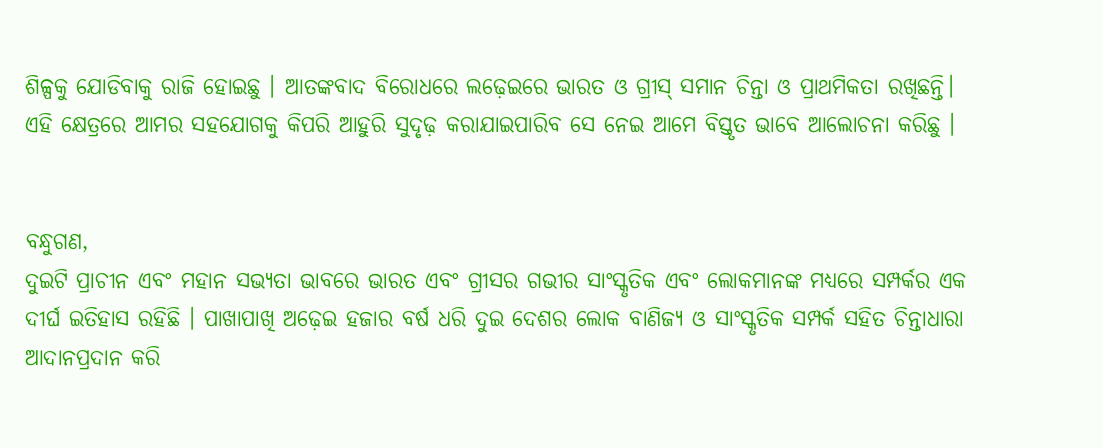ଶିଳ୍ପକୁ ଯୋଡିବାକୁ ରାଜି ହୋଇଛୁ । ଆତଙ୍କବାଦ ବିରୋଧରେ ଲଢ଼େଇରେ ଭାରତ ଓ ଗ୍ରୀସ୍ ସମାନ ଚିନ୍ତା ଓ ପ୍ରାଥମିକତା ରଖିଛନ୍ତି। ଏହି କ୍ଷେତ୍ରରେ ଆମର ସହଯୋଗକୁ କିପରି ଆହୁରି ସୁଦୃଢ଼ କରାଯାଇପାରିବ ସେ ନେଇ ଆମେ ବିସ୍ତୃତ ଭାବେ ଆଲୋଚନା କରିଛୁ ।


ବନ୍ଧୁଗଣ,
ଦୁଇଟି ପ୍ରାଚୀନ ଏବଂ ମହାନ ସଭ୍ୟତା ଭାବରେ ଭାରତ ଏବଂ ଗ୍ରୀସର ଗଭୀର ସାଂସ୍କୃତିକ ଏବଂ ଲୋକମାନଙ୍କ ମଧ୍ୟରେ ସମ୍ପର୍କର ଏକ ଦୀର୍ଘ ଇତିହାସ ରହିଛି । ପାଖାପାଖି ଅଢ଼େଇ ହଜାର ବର୍ଷ ଧରି ଦୁଇ ଦେଶର ଲୋକ ବାଣିଜ୍ୟ ଓ ସାଂସ୍କୃତିକ ସମ୍ପର୍କ ସହିତ ଚିନ୍ତାଧାରା ଆଦାନପ୍ରଦାନ କରି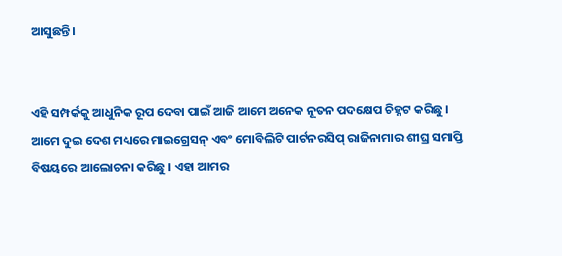ଆସୁଛନ୍ତି।


ଏହି ସମ୍ପର୍କକୁ ଆଧୁନିକ ରୂପ ଦେବା ପାଇଁ ଆଜି ଆମେ ଅନେକ ନୂତନ ପଦକ୍ଷେପ ଚିହ୍ନଟ କରିଛୁ । ଆମେ ଦୁଇ ଦେଶ ମଧ୍ୟରେ ମାଇଗ୍ରେସନ୍ ଏବଂ ମୋବିଲିଟି ପାର୍ଟନରସିପ୍ ରାଜିନାମାର ଶୀଘ୍ର ସମାପ୍ତି ବିଷୟରେ ଆଲୋଚନା କରିଛୁ । ଏହା ଆମର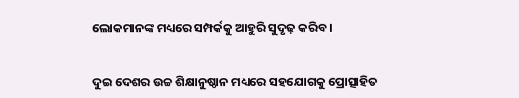ଲୋକମାନଙ୍କ ମଧ୍ୟରେ ସମ୍ପର୍କକୁ ଆହୁରି ସୁଦୃଢ଼ କରିବ ।


ଦୁଇ ଦେଶର ଉଚ୍ଚ ଶିକ୍ଷାନୁଷ୍ଠାନ ମଧ୍ୟରେ ସହଯୋଗକୁ ପ୍ରୋତ୍ସାହିତ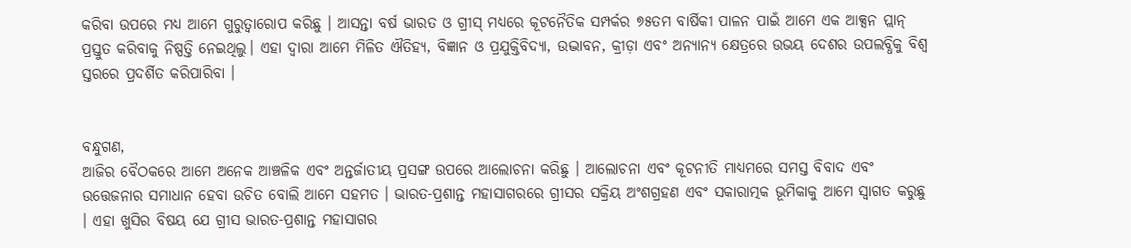କରିବା ଉପରେ ମଧ୍ୟ ଆମେ ଗୁରୁତ୍ୱାରୋପ କରିଛୁ । ଆସନ୍ତା ବର୍ଷ ଭାରତ ଓ ଗ୍ରୀସ୍ ମଧ୍ୟରେ କୂଟନୈତିକ ସମ୍ପର୍କର ୭୫ତମ ବାର୍ଷିକୀ ପାଳନ ପାଇଁ ଆମେ ଏକ ଆକ୍ସନ ପ୍ଲାନ୍ ପ୍ରସ୍ତୁତ କରିବାକୁ ନିଷ୍ପତ୍ତି ନେଇଥିଲୁ। ଏହା ଦ୍ୱାରା ଆମେ ମିଳିତ ଐତିହ୍ୟ, ବିଜ୍ଞାନ ଓ ପ୍ରଯୁକ୍ତିବିଦ୍ୟା, ଉଦ୍ଭାବନ, କ୍ରୀଡ଼ା ଏବଂ ଅନ୍ୟାନ୍ୟ କ୍ଷେତ୍ରରେ ଉଭୟ ଦେଶର ଉପଲବ୍ଧିକୁ ବିଶ୍ୱ ସ୍ତରରେ ପ୍ରଦର୍ଶିତ କରିପାରିବା ।


ବନ୍ଧୁଗଣ,
ଆଜିର ବୈଠକରେ ଆମେ ଅନେକ ଆଞ୍ଚଳିକ ଏବଂ ଅନ୍ତର୍ଜାତୀୟ ପ୍ରସଙ୍ଗ ଉପରେ ଆଲୋଚନା କରିଛୁ । ଆଲୋଚନା ଏବଂ କୂଟନୀତି ମାଧ୍ୟମରେ ସମସ୍ତ ବିବାଦ ଏବଂ ଉତ୍ତେଜନାର ସମାଧାନ ହେବା ଉଚିତ ବୋଲି ଆମେ ସହମତ । ଭାରତ-ପ୍ରଶାନ୍ତ ମହାସାଗରରେ ଗ୍ରୀସର ସକ୍ରିୟ ଅଂଶଗ୍ରହଣ ଏବଂ ସକାରାତ୍ମକ ଭୂମିକାକୁ ଆମେ ସ୍ୱାଗତ କରୁଛୁ । ଏହା ଖୁସିର ବିଷୟ ଯେ ଗ୍ରୀସ ଭାରତ-ପ୍ରଶାନ୍ତ ମହାସାଗର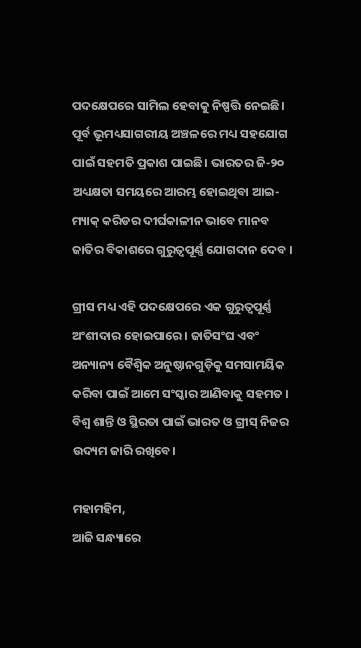ପଦକ୍ଷେପରେ ସାମିଲ ହେବାକୁ ନିଷ୍ପତ୍ତି ନେଇଛି। ପୂର୍ବ ଭୂମଧ୍ୟସାଗରୀୟ ଅଞ୍ଚଳରେ ମଧ୍ୟ ସହଯୋଗ ପାଇଁ ସହମତି ପ୍ରକାଶ ପାଇଛି। ଭାରତର ଜି-୨୦ ଅଧ୍ୟକ୍ଷତା ସମୟରେ ଆରମ୍ଭ ହୋଇଥିବା ଆଇ-ମ୍ୟାକ୍ କରିଡର ଦୀର୍ଘକାଳୀନ ଭାବେ ମାନବ ଜାତିର ବିକାଶରେ ଗୁରୁତ୍ୱପୂର୍ଣ୍ଣ ଯୋଗଦାନ ଦେବ ।

ଗ୍ରୀସ ମଧ୍ୟ ଏହି ପଦକ୍ଷେପରେ ଏକ ଗୁରୁତ୍ୱପୂର୍ଣ୍ଣ ଅଂଶୀଦାର ହୋଇପାରେ । ଜାତିସଂଘ ଏବଂ ଅନ୍ୟାନ୍ୟ ବୈଶ୍ୱିକ ଅନୁଷ୍ଠାନଗୁଡ଼ିକୁ ସମସାମୟିକ କରିବା ପାଇଁ ଆମେ ସଂସ୍କାର ଆଣିବାକୁ ସହମତ । ବିଶ୍ୱ ଶାନ୍ତି ଓ ସ୍ଥିରତା ପାଇଁ ଭାରତ ଓ ଗ୍ରୀସ୍ ନିଜର ଉଦ୍ୟମ ଜାରି ରଖିବେ।

ମହାମହିମ,
ଆଜି ସନ୍ଧ୍ୟାରେ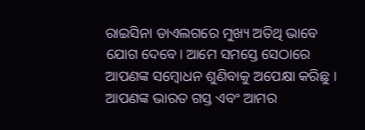ରାଇସିନା ଡାଏଲଗରେ ମୁଖ୍ୟ ଅତିଥି ଭାବେ ଯୋଗ ଦେବେ। ଆମେ ସମସ୍ତେ ସେଠାରେ ଆପଣଙ୍କ ସମ୍ବୋଧନ ଶୁଣିବାକୁ ଅପେକ୍ଷା କରିଛୁ । ଆପଣଙ୍କ ଭାରତ ଗସ୍ତ ଏବଂ ଆମର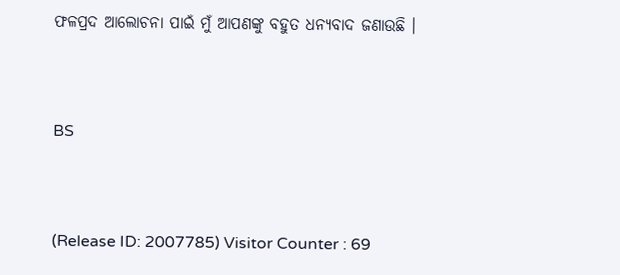ଫଳପ୍ରଦ ଆଲୋଚନା ପାଇଁ ମୁଁ ଆପଣଙ୍କୁ ବହୁତ ଧନ୍ୟବାଦ ଜଣାଉଛି ।



BS



(Release ID: 2007785) Visitor Counter : 69